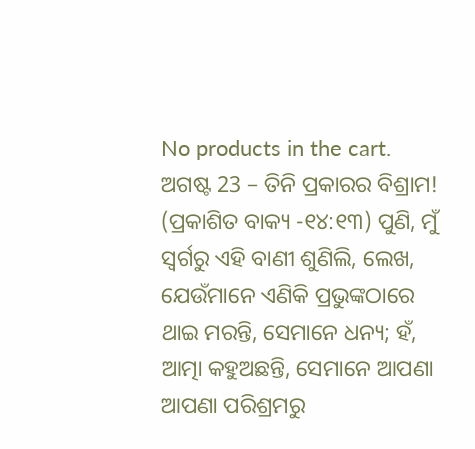No products in the cart.
ଅଗଷ୍ଟ 23 – ତିନି ପ୍ରକାରର ବିଶ୍ରାମ!
(ପ୍ରକାଶିତ ବାକ୍ୟ -୧୪:୧୩) ପୁଣି, ମୁଁ ସ୍ୱର୍ଗରୁ ଏହି ବାଣୀ ଶୁଣିଲି, ଲେଖ, ଯେଉଁମାନେ ଏଣିକି ପ୍ରଭୁଙ୍କଠାରେ ଥାଇ ମରନ୍ତି, ସେମାନେ ଧନ୍ୟ; ହଁ, ଆତ୍ମା କହୁଅଛନ୍ତି, ସେମାନେ ଆପଣା ଆପଣା ପରିଶ୍ରମରୁ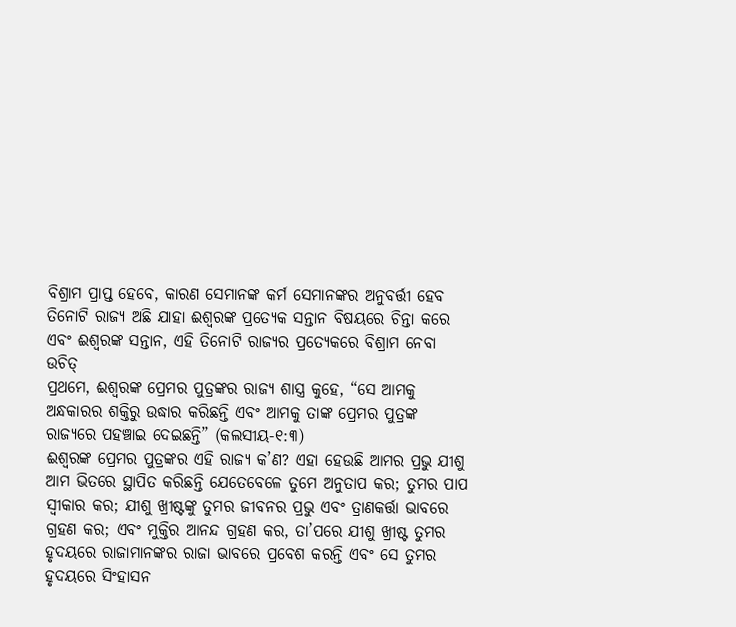ବିଶ୍ରାମ ପ୍ରାପ୍ତ ହେବେ, କାରଣ ସେମାନଙ୍କ କର୍ମ ସେମାନଙ୍କର ଅନୁବର୍ତ୍ତୀ ହେବ
ତିନୋଟି ରାଜ୍ୟ ଅଛି ଯାହା ଈଶ୍ବରଙ୍କ ପ୍ରତ୍ୟେକ ସନ୍ତାନ ବିଷୟରେ ଚିନ୍ତା କରେ ଏବଂ ଈଶ୍ବରଙ୍କ ସନ୍ତାନ, ଏହି ତିନୋଟି ରାଜ୍ୟର ପ୍ରତ୍ୟେକରେ ବିଶ୍ରାମ ନେବା ଉଚିତ୍
ପ୍ରଥମେ, ଈଶ୍ବରଙ୍କ ପ୍ରେମର ପୁତ୍ରଙ୍କର ରାଜ୍ୟ ଶାସ୍ତ୍ର କୁହେ, “ସେ ଆମକୁ ଅନ୍ଧକାରର ଶକ୍ତିରୁ ଉଦ୍ଧାର କରିଛନ୍ତି ଏବଂ ଆମକୁ ତାଙ୍କ ପ୍ରେମର ପୁତ୍ରଙ୍କ ରାଜ୍ୟରେ ପହଞ୍ଚାଇ ଦେଇଛନ୍ତି” (କଲସୀୟ-୧:୩)
ଈଶ୍ବରଙ୍କ ପ୍ରେମର ପୁତ୍ରଙ୍କର ଏହି ରାଜ୍ୟ କ’ଣ? ଏହା ହେଉଛି ଆମର ପ୍ରଭୁ ଯୀଶୁ ଆମ ଭିତରେ ସ୍ଥାପିତ କରିଛନ୍ତି ଯେତେବେଳେ ତୁମେ ଅନୁତାପ କର; ତୁମର ପାପ ସ୍ୱୀକାର କର; ଯୀଶୁ ଖ୍ରୀଷ୍ଟଙ୍କୁ ତୁମର ଜୀବନର ପ୍ରଭୁ ଏବଂ ତ୍ରାଣକର୍ତ୍ତା ଭାବରେ ଗ୍ରହଣ କର; ଏବଂ ମୁକ୍ତିର ଆନନ୍ଦ ଗ୍ରହଣ କର, ତା’ପରେ ଯୀଶୁ ଖ୍ରୀଷ୍ଟ ତୁମର ହୃଦୟରେ ରାଜାମାନଙ୍କର ରାଜା ଭାବରେ ପ୍ରବେଶ କରନ୍ତି ଏବଂ ସେ ତୁମର ହୃଦୟରେ ସିଂହାସନ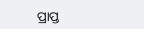ପ୍ରାପ୍ତ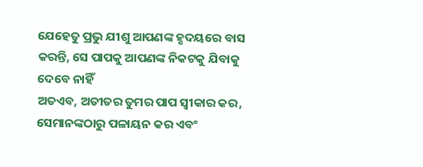ଯେହେତୁ ପ୍ରଭୁ ଯୀଶୁ ଆପଣଙ୍କ ହୃଦୟରେ ବାସ କରନ୍ତି, ସେ ପାପକୁ ଆପଣଙ୍କ ନିକଟକୁ ଯିବାକୁ ଦେବେ ନାହିଁ
ଅତଏବ, ଅତୀତର ତୁମର ପାପ ସ୍ୱୀକାର କର, ସେମାନଙ୍କଠାରୁ ପଳାୟନ କର ଏବଂ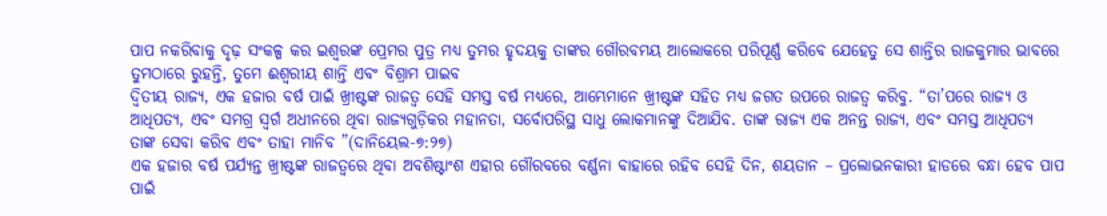ପାପ ନକରିବାକୁ ଦୃଢ଼ ସଂକଳ୍ପ କର ଇଶ୍ଵରଙ୍କ ପ୍ରେମର ପୁତ୍ର ମଧ୍ୟ ତୁମର ହୃଦୟକୁ ତାଙ୍କର ଗୌରବମୟ ଆଲୋକରେ ପରିପୂର୍ଣ୍ଣ କରିବେ ଯେହେତୁ ସେ ଶାନ୍ତିର ରାଜକୁମାର ଭାବରେ ତୁମଠାରେ ରୁହନ୍ତି, ତୁମେ ଈଶ୍ୱରୀୟ ଶାନ୍ତି ଏବଂ ବିଶ୍ରାମ ପାଇବ
ଦ୍ୱିତୀୟ ରାଜ୍ୟ, ଏକ ହଜାର ବର୍ଷ ପାଇଁ ଖ୍ରୀଷ୍ଟଙ୍କ ରାଜତ୍ୱ ସେହି ସମସ୍ତ ବର୍ଷ ମଧ୍ୟରେ, ଆମ୍ଭେମାନେ ଖ୍ରୀଷ୍ଟଙ୍କ ସହିତ ମଧ୍ୟ ଜଗତ ଉପରେ ରାଜତ୍ୱ କରିବୁ. “ତା’ପରେ ରାଜ୍ୟ ଓ ଆଧିପତ୍ୟ, ଏବଂ ସମଗ୍ର ସ୍ୱର୍ଗ ଅଧୀନରେ ଥିବା ରାଜ୍ୟଗୁଡ଼ିକର ମହାନତା, ସର୍ବୋପରିସ୍ଥ ସାଧୁ ଲୋକମାନଙ୍କୁ ଦିଆଯିବ. ତାଙ୍କ ରାଜ୍ୟ ଏକ ଅନନ୍ତ ରାଜ୍ୟ, ଏବଂ ସମସ୍ତ ଆଧିପତ୍ୟ ତାଙ୍କ ସେବା କରିବ ଏବଂ ତାହା ମାନିବ ”(ଦାନିୟେଲ-୭:୨୭)
ଏକ ହଜାର ବର୍ଷ ପର୍ଯ୍ୟନ୍ତ ଖ୍ରୀଷ୍ଟଙ୍କ ରାଜତ୍ୱରେ ଥିବା ଅବଶିଷ୍ଟାଂଶ ଏହାର ଗୌରବରେ ବର୍ଣ୍ଣନା ବାହାରେ ରହିବ ସେହି ଦିନ, ଶୟତାନ – ପ୍ରଲୋଭନକାରୀ ହାଡରେ ବନ୍ଧା ହେବ ପାପ ପାଇଁ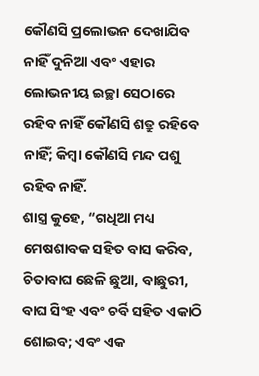କୌଣସି ପ୍ରଲୋଭନ ଦେଖାଯିବ ନାହିଁ ଦୁନିଆ ଏବଂ ଏହାର ଲୋଭନୀୟ ଇଚ୍ଛା ସେଠାରେ ରହିବ ନାହିଁ କୌଣସି ଶତ୍ରୁ ରହିବେ ନାହିଁ; କିମ୍ବା କୌଣସି ମନ୍ଦ ପଶୁ ରହିବ ନାହିଁ.
ଶାସ୍ତ୍ର କୁହେ, “ଗଧିଆ ମଧ୍ୟ ମେଷଶାବକ ସହିତ ବାସ କରିବ, ଚିତାବାଘ ଛେଳି ଛୁଆ, ବାଛୁରୀ, ବାଘ ସିଂହ ଏବଂ ଚର୍ବି ସହିତ ଏକାଠି ଶୋଇବ; ଏବଂ ଏକ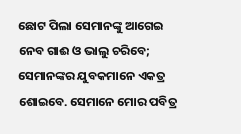ଛୋଟ ପିଲା ସେମାନଙ୍କୁ ଆଗେଇ ନେବ ଗାଈ ଓ ଭାଲୁ ଚରିବେ; ସେମାନଙ୍କର ଯୁବକମାନେ ଏକତ୍ର ଶୋଇବେ. ସେମାନେ ମୋର ପବିତ୍ର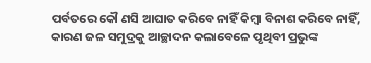ପର୍ବତରେ କୌ ଣସି ଆଘାତ କରିବେ ନାହିଁ କିମ୍ବା ବିନାଶ କରିବେ ନାହିଁ, କାରଣ ଜଳ ସମୁଦ୍ରକୁ ଆଚ୍ଛାଦନ କଲାବେଳେ ପୃଥିବୀ ପ୍ରଭୁଙ୍କ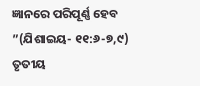ଜ୍ଞାନରେ ପରିପୂର୍ଣ୍ଣ ହେବ ”(ଯିଶାଇୟ- ୧୧:୬-୭,୯)
ତୃତୀୟ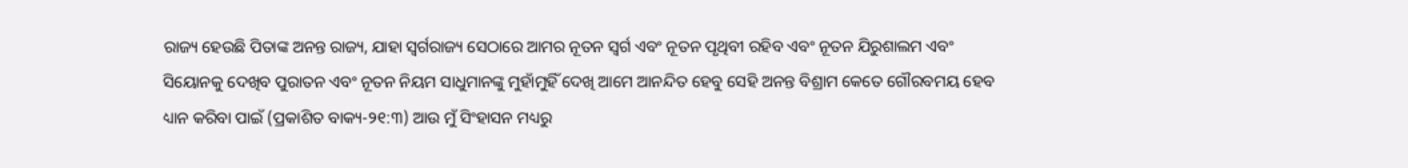ରାଜ୍ୟ ହେଉଛି ପିତାଙ୍କ ଅନନ୍ତ ରାଜ୍ୟ, ଯାହା ସ୍ୱର୍ଗରାଜ୍ୟ ସେଠାରେ ଆମର ନୂତନ ସ୍ୱର୍ଗ ଏବଂ ନୂତନ ପୃଥିବୀ ରହିବ ଏବଂ ନୂତନ ଯିରୁଶାଲମ ଏବଂ ସିୟୋନକୁ ଦେଖିବ ପୁରାତନ ଏବଂ ନୂତନ ନିୟମ ସାଧୁମାନଙ୍କୁ ମୁହାଁମୁହିଁ ଦେଖି ଆମେ ଆନନ୍ଦିତ ହେବୁ ସେହି ଅନନ୍ତ ବିଶ୍ରାମ କେତେ ଗୌରବମୟ ହେବ
ଧ୍ୟାନ କରିବା ପାଇଁ (ପ୍ରକାଶିତ ବାକ୍ୟ-୨୧:୩) ଆଉ ମୁଁ ସିଂହାସନ ମଧ୍ୟରୁ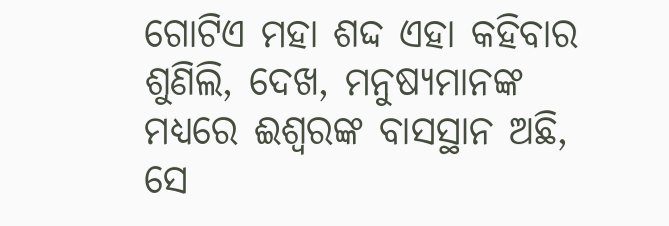ଗୋଟିଏ ମହା ଶଦ୍ଦ ଏହା କହିବାର ଶୁଣିଲି, ଦେଖ, ମନୁଷ୍ୟମାନଙ୍କ ମଧ୍ୟରେ ଈଶ୍ବରଙ୍କ ବାସସ୍ଥାନ ଅଛି, ସେ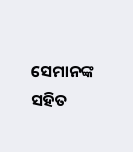ସେମାନଙ୍କ ସହିତ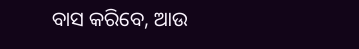ବାସ କରିବେ, ଆଉ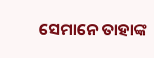ସେମାନେ ତାହାଙ୍କ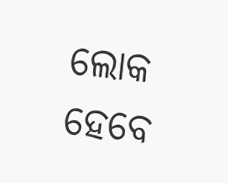ଲୋକ ହେବେ